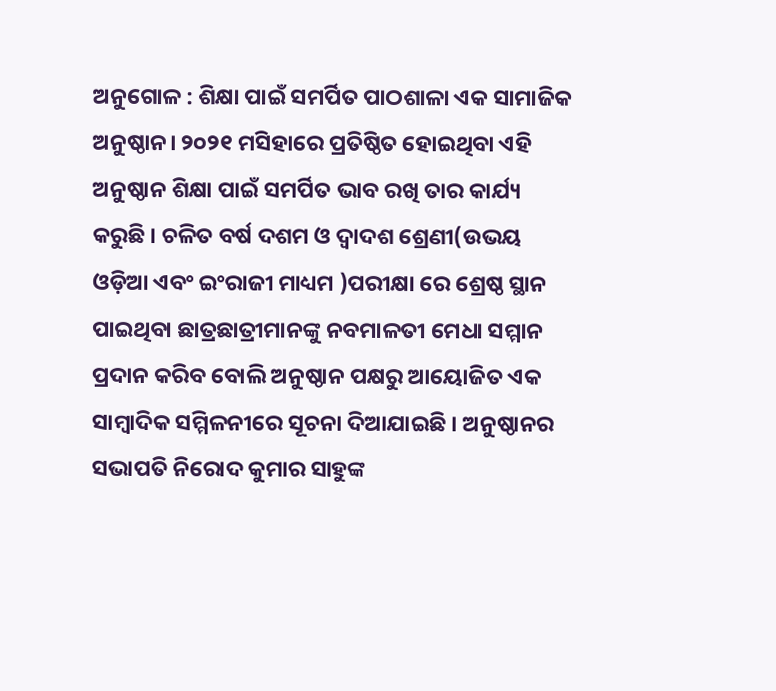ଅନୁଗୋଳ : ଶିକ୍ଷା ପାଇଁ ସମର୍ପିତ ପାଠଶାଳା ଏକ ସାମାଜିକ ଅନୁଷ୍ଠାନ। ୨୦୨୧ ମସିହାରେ ପ୍ରତିଷ୍ଠିତ ହୋଇଥିବା ଏହି ଅନୁଷ୍ଠାନ ଶିକ୍ଷା ପାଇଁ ସମର୍ପିତ ଭାବ ରଖି ତାର କାର୍ଯ୍ୟ କରୁଛି । ଚଳିତ ବର୍ଷ ଦଶମ ଓ ଦ୍ୱାଦଶ ଶ୍ରେଣୀ(ଉଭୟ ଓଡ଼ିଆ ଏବଂ ଇଂରାଜୀ ମାଧ୍ୟମ )ପରୀକ୍ଷା ରେ ଶ୍ରେଷ୍ଠ ସ୍ଥାନ ପାଇଥିବା ଛାତ୍ରଛାତ୍ରୀମାନଙ୍କୁ ନବମାଳତୀ ମେଧା ସମ୍ମାନ ପ୍ରଦାନ କରିବ ବୋଲି ଅନୁଷ୍ଠାନ ପକ୍ଷରୁ ଆୟୋଜିତ ଏକ ସାମ୍ବାଦିକ ସମ୍ମିଳନୀରେ ସୂଚନା ଦିଆଯାଇଛି । ଅନୁଷ୍ଠାନର ସଭାପତି ନିରୋଦ କୁମାର ସାହୁଙ୍କ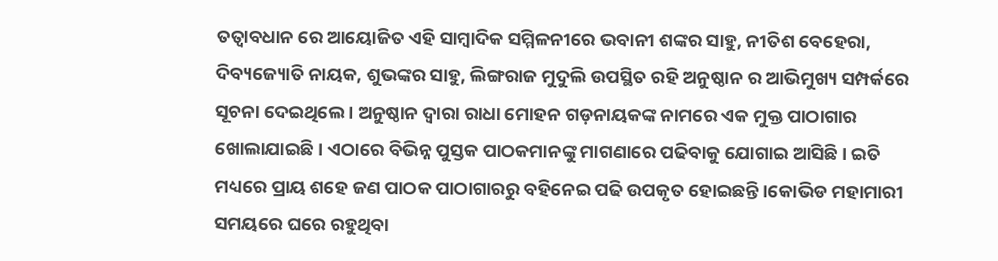ତତ୍ୱାବଧାନ ରେ ଆୟୋଜିତ ଏହି ସାମ୍ବାଦିକ ସମ୍ମିଳନୀରେ ଭବାନୀ ଶଙ୍କର ସାହୁ, ନୀତିଶ ବେହେରା, ଦିବ୍ୟଜ୍ୟୋତି ନାୟକ, ଶୁଭଙ୍କର ସାହୁ, ଲିଙ୍ଗରାଜ ମୁଦୁଲି ଉପସ୍ଥିତ ରହି ଅନୁଷ୍ଠାନ ର ଆଭିମୁଖ୍ୟ ସମ୍ପର୍କରେ ସୂଚନା ଦେଇଥିଲେ । ଅନୁଷ୍ଠାନ ଦ୍ୱାରା ରାଧା ମୋହନ ଗଡ଼ନାୟକଙ୍କ ନାମରେ ଏକ ମୁକ୍ତ ପାଠାଗାର ଖୋଲାଯାଇଛି। ଏଠାରେ ବିଭିନ୍ନ ପୁସ୍ତକ ପାଠକମାନଙ୍କୁ ମାଗଣାରେ ପଢିବାକୁ ଯୋଗାଇ ଆସିଛି। ଇତି ମଧ୍ୟରେ ପ୍ରାୟ ଶହେ ଜଣ ପାଠକ ପାଠାଗାରରୁ ବହିନେଇ ପଢି ଉପକୃତ ହୋଇଛନ୍ତି।କୋଭିଡ ମହାମାରୀ ସମୟରେ ଘରେ ରହୁଥିବା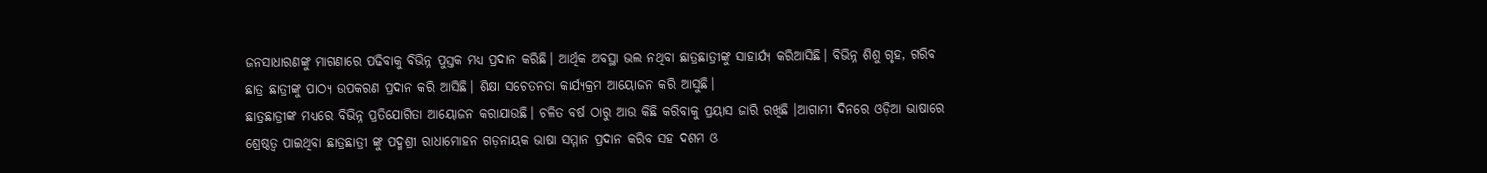ଜନସାଧାରଣଙ୍କୁ ମାଗଣାରେ ପଢିବାକୁ ବିଭିନ୍ନ ପୁସ୍ତକ ମଧ୍ୟ ପ୍ରଦାନ କରିଛି। ଆର୍ଥିକ ଅବସ୍ଥା ଭଲ ନଥିବା ଛାତ୍ରଛାତ୍ରୀଙ୍କୁ ସାହାର୍ଯ୍ୟ କରିଆସିଛି। ବିଭିନ୍ନ ଶିଶୁ ଗୃହ, ଗରିବ ଛାତ୍ର ଛାତ୍ରୀଙ୍କୁ ପାଠ୍ୟ ଉପକରଣ ପ୍ରଦାନ କରି ଆସିଛି। ଶିକ୍ଷା ସଚେତନତା କାର୍ଯ୍ୟକ୍ରମ ଆୟୋଜନ କରି ଆସୁଛି।
ଛାତ୍ରଛାତ୍ରୀଙ୍କ ମଧ୍ୟରେ ବିଭିନ୍ନ ପ୍ରତିଯୋଗିତା ଆୟୋଜନ କରାଯାଉଛି। ଚଳିତ ବର୍ଷ ଠାରୁ ଆଉ କିଛି କରିବାକୁ ପ୍ରୟାସ ଜାରି ରଖିଛି ।ଆଗାମୀ ଦିନରେ ଓଡ଼ିଆ ଭାଷାରେ ଶ୍ରେଷ୍ଠତ୍ୱ ପାଇଥିବା ଛାତ୍ରଛାତ୍ରୀ ଙ୍କୁ ପଦ୍ମଶ୍ରୀ ରାଧାମୋହନ ଗଡ଼ନାୟକ ଭାଷା ସମ୍ମାନ ପ୍ରଦାନ କରିବ ସହ ଦଶମ ଓ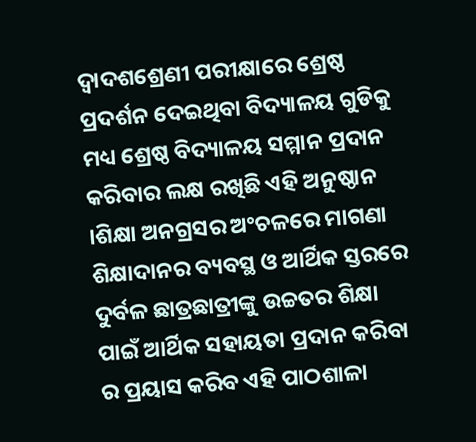ଦ୍ୱାଦଶଶ୍ରେଣୀ ପରୀକ୍ଷାରେ ଶ୍ରେଷ୍ଠ ପ୍ରଦର୍ଶନ ଦେଇଥିବା ବିଦ୍ୟାଳୟ ଗୁଡିକୁ ମଧ୍ୟ ଶ୍ରେଷ୍ଠ ବିଦ୍ୟାଳୟ ସମ୍ମାନ ପ୍ରଦାନ କରିବାର ଲକ୍ଷ ରଖିଛି ଏହି ଅନୁଷ୍ଠାନ ।ଶିକ୍ଷା ଅନଗ୍ରସର ଅଂଚଳରେ ମାଗଣା ଶିକ୍ଷାଦାନର ବ୍ୟବସ୍ଥ ଓ ଆର୍ଥିକ ସ୍ତରରେ ଦୁର୍ବଳ ଛାତ୍ରଛାତ୍ରୀଙ୍କୁ ଉଚ୍ଚତର ଶିକ୍ଷା ପାଇଁ ଆର୍ଥିକ ସହାୟତା ପ୍ରଦାନ କରିବା ର ପ୍ରୟାସ କରିବ ଏହି ପାଠଶାଳା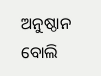ଅନୁଷ୍ଠାନ ବୋଲି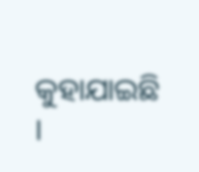କୁହାଯାଇଛି ।